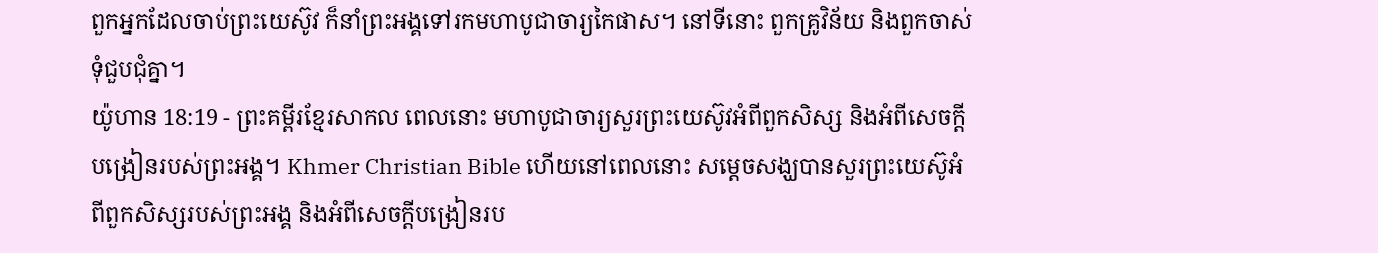ពួកអ្នកដែលចាប់ព្រះយេស៊ូវ ក៏នាំព្រះអង្គទៅរកមហាបូជាចារ្យកៃផាស។ នៅទីនោះ ពួកគ្រូវិន័យ និងពួកចាស់ទុំជួបជុំគ្នា។
យ៉ូហាន 18:19 - ព្រះគម្ពីរខ្មែរសាកល ពេលនោះ មហាបូជាចារ្យសួរព្រះយេស៊ូវអំពីពួកសិស្ស និងអំពីសេចក្ដីបង្រៀនរបស់ព្រះអង្គ។ Khmer Christian Bible ហើយនៅពេលនោះ សម្តេចសង្ឃបានសួរព្រះយេស៊ូអំពីពួកសិស្សរបស់ព្រះអង្គ និងអំពីសេចក្ដីបង្រៀនរប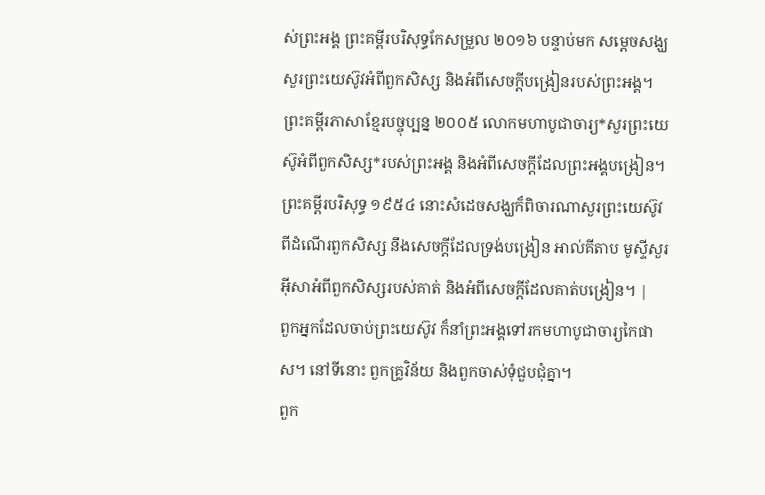ស់ព្រះអង្គ ព្រះគម្ពីរបរិសុទ្ធកែសម្រួល ២០១៦ បន្ទាប់មក សម្តេចសង្ឃសួរព្រះយេស៊ូវអំពីពួកសិស្ស និងអំពីសេចក្តីបង្រៀនរបស់ព្រះអង្គ។ ព្រះគម្ពីរភាសាខ្មែរបច្ចុប្បន្ន ២០០៥ លោកមហាបូជាចារ្យ*សួរព្រះយេស៊ូអំពីពួកសិស្ស*របស់ព្រះអង្គ និងអំពីសេចក្ដីដែលព្រះអង្គបង្រៀន។ ព្រះគម្ពីរបរិសុទ្ធ ១៩៥៤ នោះសំដេចសង្ឃក៏ពិចារណាសួរព្រះយេស៊ូវ ពីដំណើរពួកសិស្ស នឹងសេចក្ដីដែលទ្រង់បង្រៀន អាល់គីតាប មូស្ទីសួរអ៊ីសាអំពីពួកសិស្សរបស់គាត់ និងអំពីសេចក្ដីដែលគាត់បង្រៀន។ |
ពួកអ្នកដែលចាប់ព្រះយេស៊ូវ ក៏នាំព្រះអង្គទៅរកមហាបូជាចារ្យកៃផាស។ នៅទីនោះ ពួកគ្រូវិន័យ និងពួកចាស់ទុំជួបជុំគ្នា។
ពួក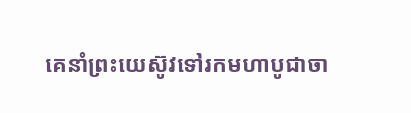គេនាំព្រះយេស៊ូវទៅរកមហាបូជាចា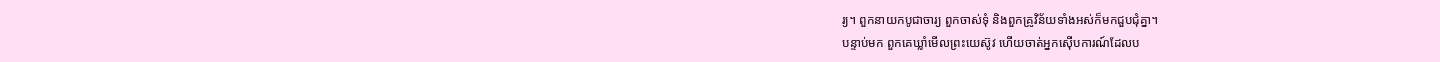រ្យ។ ពួកនាយកបូជាចារ្យ ពួកចាស់ទុំ និងពួកគ្រូវិន័យទាំងអស់ក៏មកជួបជុំគ្នា។
បន្ទាប់មក ពួកគេឃ្លាំមើលព្រះយេស៊ូវ ហើយចាត់អ្នកស៊ើបការណ៍ដែលប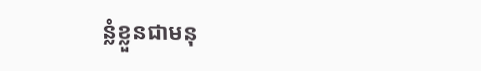ន្លំខ្លួនជាមនុ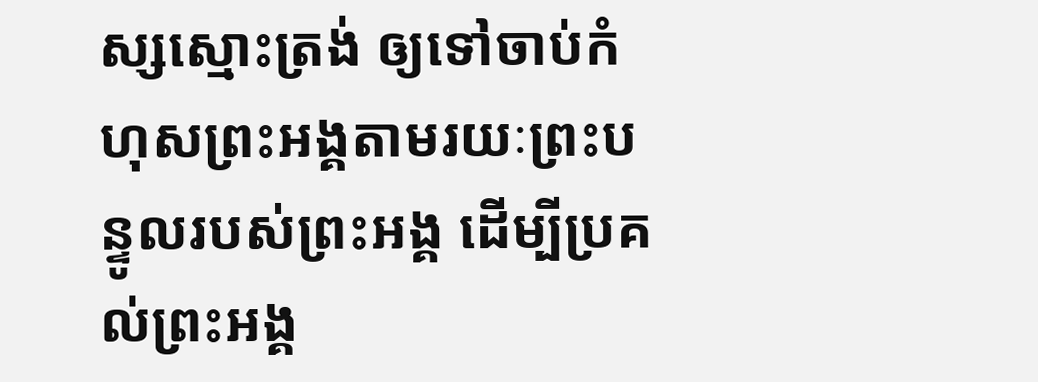ស្សស្មោះត្រង់ ឲ្យទៅចាប់កំហុសព្រះអង្គតាមរយៈព្រះបន្ទូលរបស់ព្រះអង្គ ដើម្បីប្រគល់ព្រះអង្គ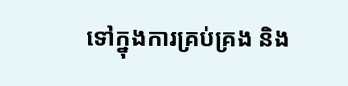ទៅក្នុងការគ្រប់គ្រង និង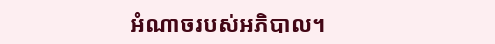អំណាចរបស់អភិបាល។